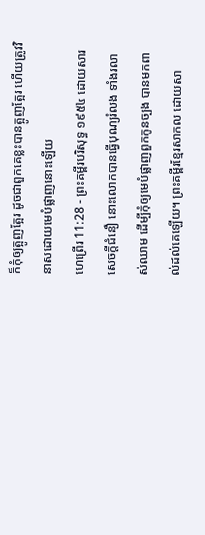ក៏កុំឲ្យត្អូញត្អែរ ដូចជាពួកគេខ្លះបានត្អូញត្អែរ ហើយត្រូវវិនាសដោយមេបំផ្លាញនោះឡើយ
ហេព្រើរ 11:28 - ព្រះគម្ពីរបរិសុទ្ធ ១៩៥៤ ដោយសារសេចក្ដីជំនឿ នោះលោកបានធ្វើបុណ្យរំលង ទាំងរលាស់ឈាម ដើម្បីកុំឲ្យមេបំផ្លាញពួកកូនច្បង បានមកពាល់ដល់គេឡើយ។ ព្រះគម្ពីរខ្មែរសាកល ដោយសា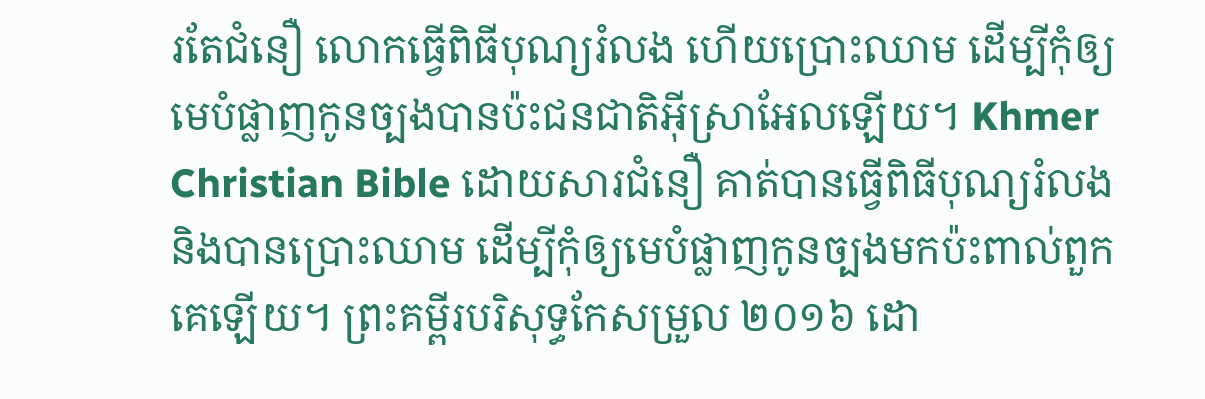រតែជំនឿ លោកធ្វើពិធីបុណ្យរំលង ហើយប្រោះឈាម ដើម្បីកុំឲ្យមេបំផ្លាញកូនច្បងបានប៉ះជនជាតិអ៊ីស្រាអែលឡើយ។ Khmer Christian Bible ដោយសារជំនឿ គាត់បានធ្វើពិធីបុណ្យរំលង និងបានប្រោះឈាម ដើម្បីកុំឲ្យមេបំផ្លាញកូនច្បងមកប៉ះពាល់ពួកគេឡើយ។ ព្រះគម្ពីរបរិសុទ្ធកែសម្រួល ២០១៦ ដោ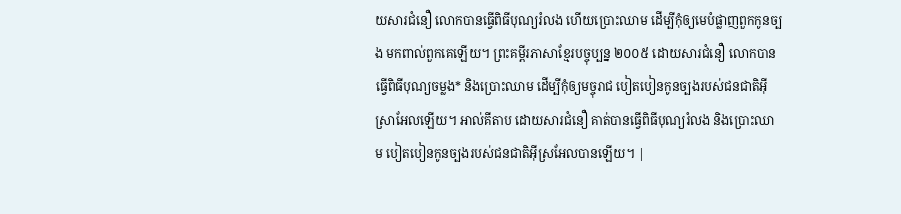យសារជំនឿ លោកបានធ្វើពិធីបុណ្យរំលង ហើយប្រោះឈាម ដើម្បីកុំឲ្យមេបំផ្លាញពួកកូនច្បង មកពាល់ពួកគេឡើយ។ ព្រះគម្ពីរភាសាខ្មែរបច្ចុប្បន្ន ២០០៥ ដោយសារជំនឿ លោកបានធ្វើពិធីបុណ្យចម្លង* និងប្រោះឈាម ដើម្បីកុំឲ្យមច្ចុរាជ បៀតបៀនកូនច្បងរបស់ជនជាតិអ៊ីស្រាអែលឡើយ។ អាល់គីតាប ដោយសារជំនឿ គាត់បានធ្វើពិធីបុណ្យរំលង និងប្រោះឈាម បៀតបៀនកូនច្បងរបស់ជនជាតិអ៊ីស្រអែលបានឡើយ។ |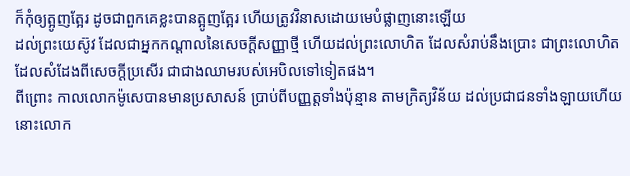ក៏កុំឲ្យត្អូញត្អែរ ដូចជាពួកគេខ្លះបានត្អូញត្អែរ ហើយត្រូវវិនាសដោយមេបំផ្លាញនោះឡើយ
ដល់ព្រះយេស៊ូវ ដែលជាអ្នកកណ្តាលនៃសេចក្ដីសញ្ញាថ្មី ហើយដល់ព្រះលោហិត ដែលសំរាប់នឹងប្រោះ ជាព្រះលោហិតដែលសំដែងពីសេចក្ដីប្រសើរ ជាជាងឈាមរបស់អេបិលទៅទៀតផង។
ពីព្រោះ កាលលោកម៉ូសេបានមានប្រសាសន៍ ប្រាប់ពីបញ្ញត្តទាំងប៉ុន្មាន តាមក្រិត្យវិន័យ ដល់ប្រជាជនទាំងឡាយហើយ នោះលោក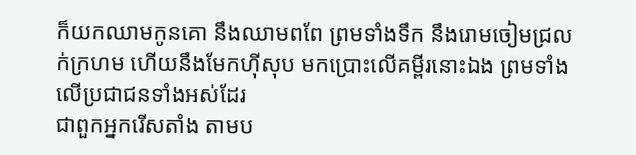ក៏យកឈាមកូនគោ នឹងឈាមពពែ ព្រមទាំងទឹក នឹងរោមចៀមជ្រលក់ក្រហម ហើយនឹងមែកហ៊ីសុប មកប្រោះលើគម្ពីរនោះឯង ព្រមទាំងលើប្រជាជនទាំងអស់ដែរ
ជាពួកអ្នករើសតាំង តាមប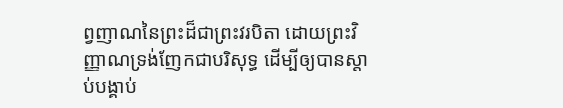ព្វញាណនៃព្រះដ៏ជាព្រះវរបិតា ដោយព្រះវិញ្ញាណទ្រង់ញែកជាបរិសុទ្ធ ដើម្បីឲ្យបានស្តាប់បង្គាប់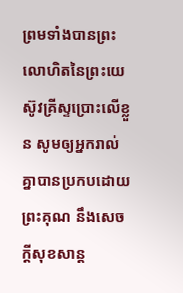ព្រមទាំងបានព្រះលោហិតនៃព្រះយេស៊ូវគ្រីស្ទប្រោះលើខ្លួន សូមឲ្យអ្នករាល់គ្នាបានប្រកបដោយព្រះគុណ នឹងសេចក្ដីសុខសាន្ត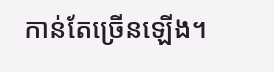កាន់តែច្រើនឡើង។